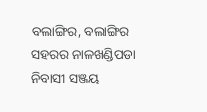ବଲାଙ୍ଗିର, ବଲାଙ୍ଗିର ସହରର ନାଳଖଣ୍ଡିପଡା ନିବାସୀ ସଞ୍ଜୟ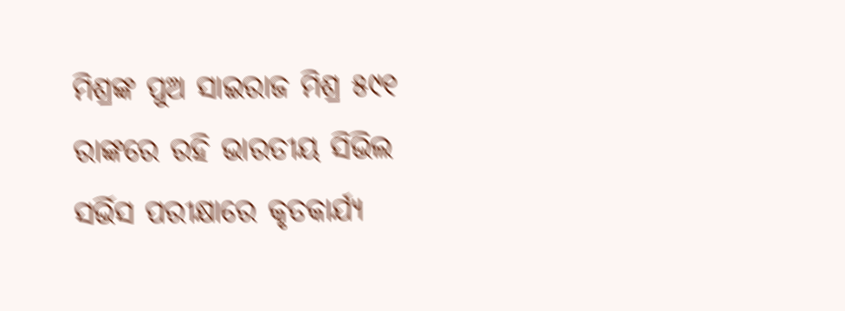ମିଶ୍ରଙ୍କ ପୁଅ ସାଇରାଜ ମିଶ୍ର ୫୯୧ ରାଙ୍କରେ ରହି ଭାରତୀୟ ସିଭିଲ ସର୍ଭିସ ପରୀକ୍ଷାରେ କୃତକାର୍ଯ୍ୟ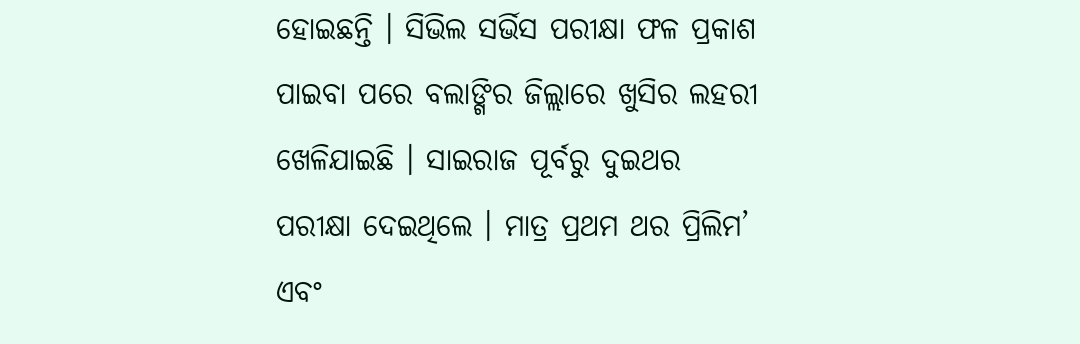ହୋଇଛନ୍ତି । ସିଭିଲ ସର୍ଭିସ ପରୀକ୍ଷା ଫଳ ପ୍ରକାଶ ପାଇବା ପରେ ବଲାଙ୍ଗିର ଜିଲ୍ଲାରେ ଖୁସିର ଲହରୀ ଖେଳିଯାଇଛି । ସାଇରାଜ ପୂର୍ବରୁ ଦୁଇଥର ପରୀକ୍ଷା ଦେଇଥିଲେ । ମାତ୍ର ପ୍ରଥମ ଥର ପ୍ରିଲିମ’ ଏବଂ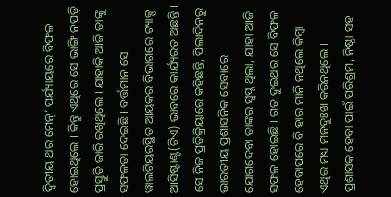ଦ୍ଵିତୀୟ ଥର ମେନ୍’ ପର୍ଯ୍ୟାୟରେ ବିଫଳ ହୋଇଥିଲେ । କିନ୍ତୁ ଏଥିରେ ସେ ଭାଙ୍ଗି ନପଡ଼ି ପ୍ରସ୍ତୁତି ଜାରି ରଖିଥିଲେ । ଯାହାକି ଆଜି ତାଙ୍କୁ ସଫଳତା ଦେଇଛି । ବର୍ତ୍ତମାନ ସେ ୱାଲଟିୟରସ୍ଥିତ ଆୟକର ବିଭାଗରେ ଟ୍ୟାକ୍ସ ଆସିଷ୍ଟାଣ୍ଟ(ଟିଏ) ଭାବରେ କାର୍ଯ୍ୟରତ ଅଛନ୍ତି । ସେ ନିଜ ପ୍ରତିକ୍ରିୟାରେ କହିଛନ୍ତି, ପିଲାଦିନରୁ ଭାରତୀୟ ପ୍ରଶାସନିକ ସେବାରେ ଯୋଗଦେବା ତାଙ୍କର ସ୍ୱପ୍ନ ଥିଲା, ଯାହା ଆଜି ସଫଳ ହୋଇଛି । ଗତ ଦୁଇଥର ସେ ବିଫଳ ହେବାପରେ ବି ହାର ମାନି ନଥିଲେ କିମ୍ବା ଏଥିର ମଧ୍ୟ ମନଦୁଃଖ କରିନଥିଲେ । ପ୍ରଶାସକ ହେବା ପାଇଁ ପରିଶ୍ରମ, ନିଷ୍ଠା ସହ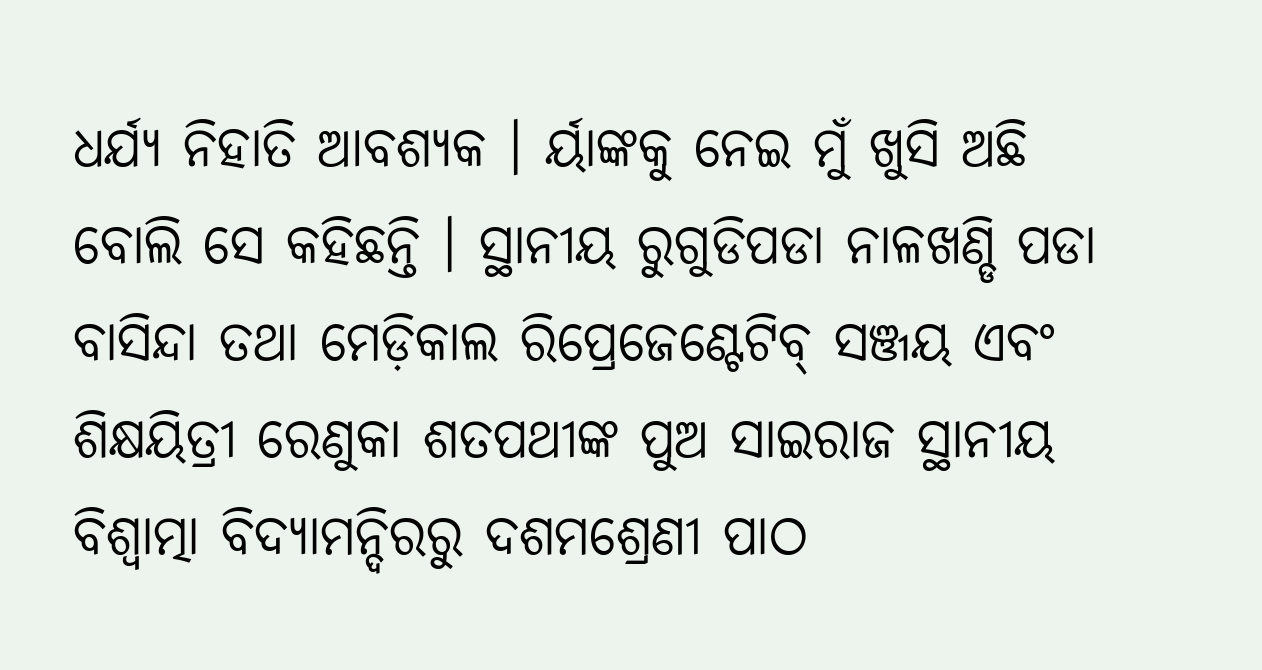ଧର୍ଯ୍ୟ ନିହାତି ଆବଶ୍ୟକ । ର୍ୟାଙ୍କକୁ ନେଇ ମୁଁ ଖୁସି ଅଛି ବୋଲି ସେ କହିଛନ୍ତି । ସ୍ଥାନୀୟ ରୁଗୁଡିପଡା ନାଳଖଣ୍ଡି ପଡା ବାସିନ୍ଦା ତଥା ମେଡ଼ିକାଲ ରିପ୍ରେଜେଣ୍ଟେଟିବ୍ ସଞ୍ଜୟ ଏବଂ ଶିକ୍ଷୟିତ୍ରୀ ରେଣୁକା ଶତପଥୀଙ୍କ ପୁଅ ସାଇରାଜ ସ୍ଥାନୀୟ ବିଶ୍ଵାତ୍ମା ବିଦ୍ୟାମନ୍ଦିରରୁ ଦଶମଶ୍ରେଣୀ ପାଠ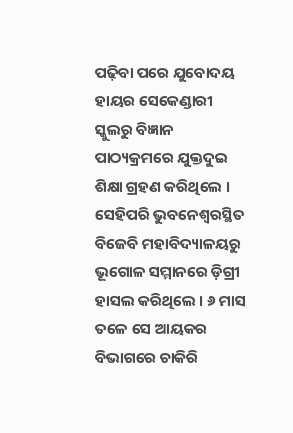ପଢ଼ିବା ପରେ ଯୁବୋଦୟ ହାୟର ସେକେଣ୍ଡାରୀ ସ୍କୁଲରୁ ବିଜ୍ଞାନ ପାଠ୍ୟକ୍ରମରେ ଯୁକ୍ତଦୁଇ ଶିକ୍ଷା ଗ୍ରହଣ କରିଥିଲେ ।
ସେହିପରି ଭୁବନେଶ୍ଵରସ୍ଥିତ ବିଜେବି ମହାବିଦ୍ୟାଳୟରୁ ଭୂଗୋଳ ସମ୍ମାନରେ ଡ଼ିଗ୍ରୀ ହାସଲ କରିଥିଲେ । ୬ ମାସ ତଳେ ସେ ଆୟକର ବିଭାଗରେ ଚାକିରି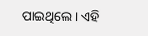ପାଇଥିଲେ । ଏହି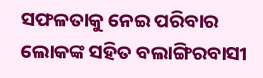ସଫଳତାକୁ ନେଇ ପରିବାର ଲୋକଙ୍କ ସହିତ ବଲାଙ୍ଗିରବାସୀ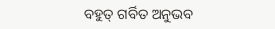ବହୁତ୍ ଗର୍ବିତ ଅନୁଭବ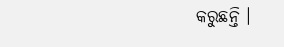କରୁଛନ୍ତି ।